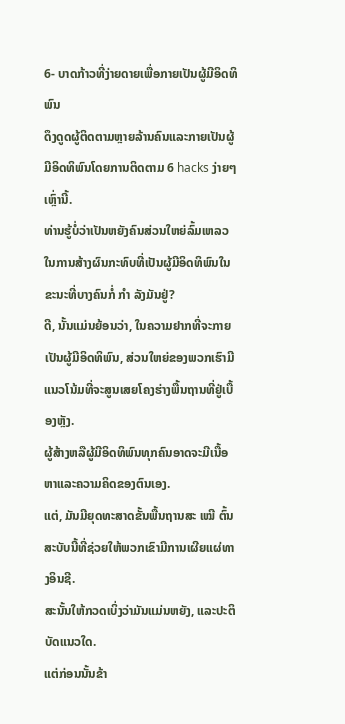6- ບາດກ້າວທີ່ງ່າຍດາຍເພື່ອກາຍເປັນຜູ້ມີອິດທິພົນ
ດຶງດູດຜູ້ຕິດຕາມຫຼາຍລ້ານຄົນແລະກາຍເປັນຜູ້ມີອິດທິພົນໂດຍການຕິດຕາມ 6 hacks ງ່າຍໆເຫຼົ່ານີ້.
ທ່ານຮູ້ບໍ່ວ່າເປັນຫຍັງຄົນສ່ວນໃຫຍ່ລົ້ມເຫລວໃນການສ້າງຜົນກະທົບທີ່ເປັນຜູ້ມີອິດທິພົນໃນຂະນະທີ່ບາງຄົນກໍ່ ກຳ ລັງມັນຢູ່?
ດີ, ນັ້ນແມ່ນຍ້ອນວ່າ, ໃນຄວາມຢາກທີ່ຈະກາຍເປັນຜູ້ມີອິດທິພົນ, ສ່ວນໃຫຍ່ຂອງພວກເຮົາມີແນວໂນ້ມທີ່ຈະສູນເສຍໂຄງຮ່າງພື້ນຖານທີ່ຢູ່ເບື້ອງຫຼັງ.
ຜູ້ສ້າງຫລືຜູ້ມີອິດທິພົນທຸກຄົນອາດຈະມີເນື້ອຫາແລະຄວາມຄິດຂອງຕົນເອງ.
ແຕ່, ມັນມີຍຸດທະສາດຂັ້ນພື້ນຖານສະ ເໝີ ຕົ້ນສະບັບນີ້ທີ່ຊ່ວຍໃຫ້ພວກເຂົາມີການເຜີຍແຜ່ທາງອິນຊີ.
ສະນັ້ນໃຫ້ກວດເບິ່ງວ່າມັນແມ່ນຫຍັງ, ແລະປະຕິບັດແນວໃດ.
ແຕ່ກ່ອນນັ້ນຂ້າ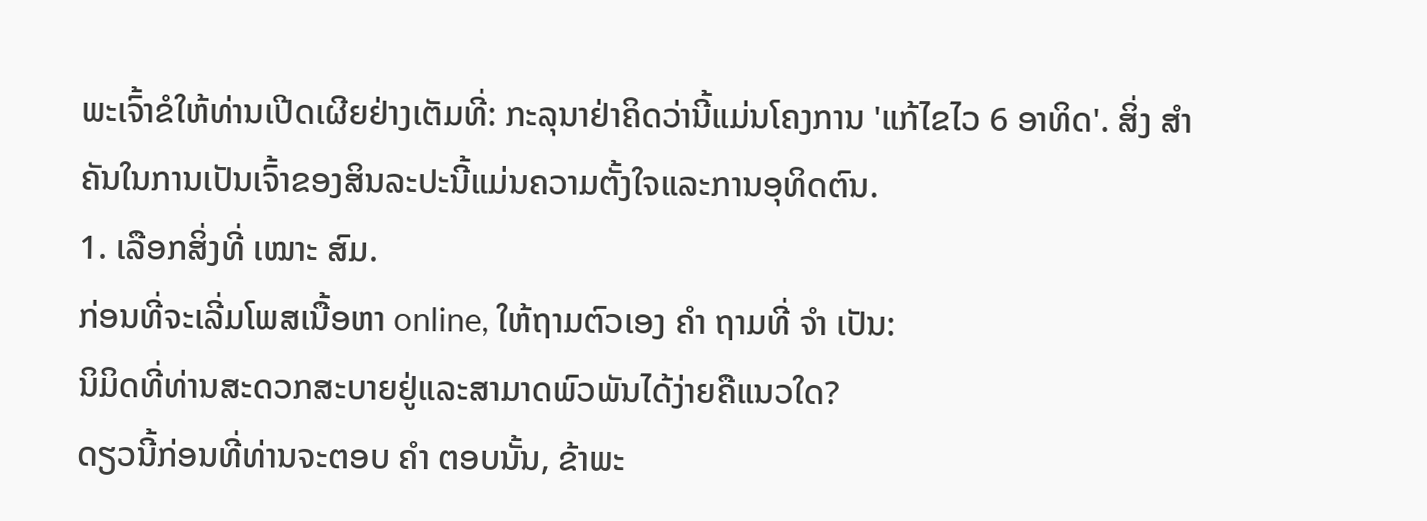ພະເຈົ້າຂໍໃຫ້ທ່ານເປີດເຜີຍຢ່າງເຕັມທີ່: ກະລຸນາຢ່າຄິດວ່ານີ້ແມ່ນໂຄງການ 'ແກ້ໄຂໄວ 6 ອາທິດ'. ສິ່ງ ສຳ ຄັນໃນການເປັນເຈົ້າຂອງສິນລະປະນີ້ແມ່ນຄວາມຕັ້ງໃຈແລະການອຸທິດຕົນ.
1. ເລືອກສິ່ງທີ່ ເໝາະ ສົມ.
ກ່ອນທີ່ຈະເລີ່ມໂພສເນື້ອຫາ online, ໃຫ້ຖາມຕົວເອງ ຄຳ ຖາມທີ່ ຈຳ ເປັນ:
ນິມິດທີ່ທ່ານສະດວກສະບາຍຢູ່ແລະສາມາດພົວພັນໄດ້ງ່າຍຄືແນວໃດ?
ດຽວນີ້ກ່ອນທີ່ທ່ານຈະຕອບ ຄຳ ຕອບນັ້ນ, ຂ້າພະ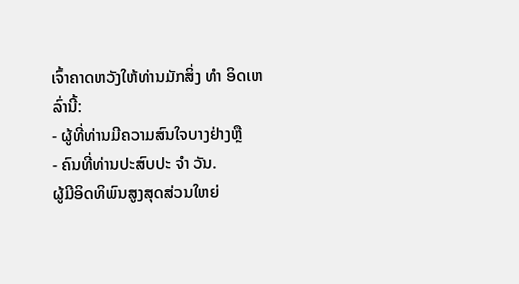ເຈົ້າຄາດຫວັງໃຫ້ທ່ານມັກສິ່ງ ທຳ ອິດເຫລົ່ານີ້:
- ຜູ້ທີ່ທ່ານມີຄວາມສົນໃຈບາງຢ່າງຫຼື
- ຄົນທີ່ທ່ານປະສົບປະ ຈຳ ວັນ.
ຜູ້ມີອິດທິພົນສູງສຸດສ່ວນໃຫຍ່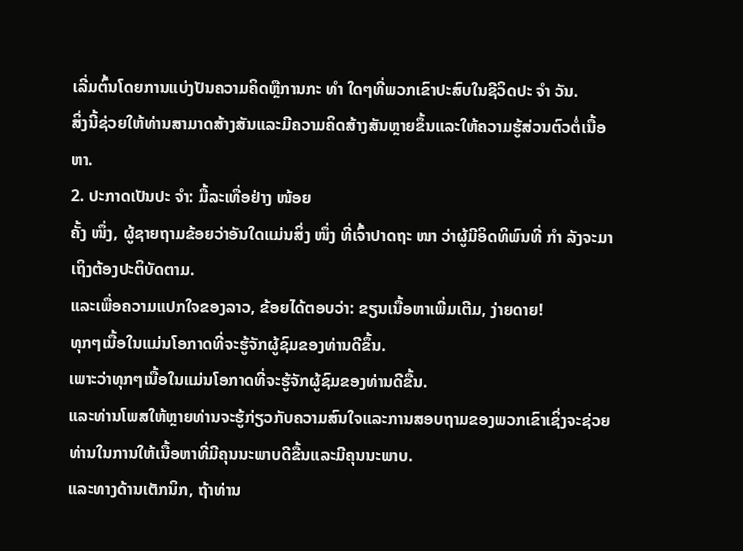ເລີ່ມຕົ້ນໂດຍການແບ່ງປັນຄວາມຄິດຫຼືການກະ ທຳ ໃດໆທີ່ພວກເຂົາປະສົບໃນຊີວິດປະ ຈຳ ວັນ.
ສິ່ງນີ້ຊ່ວຍໃຫ້ທ່ານສາມາດສ້າງສັນແລະມີຄວາມຄິດສ້າງສັນຫຼາຍຂຶ້ນແລະໃຫ້ຄວາມຮູ້ສ່ວນຕົວຕໍ່ເນື້ອຫາ.
2. ປະກາດເປັນປະ ຈຳ: ມື້ລະເທື່ອຢ່າງ ໜ້ອຍ
ຄັ້ງ ໜຶ່ງ, ຜູ້ຊາຍຖາມຂ້ອຍວ່າອັນໃດແມ່ນສິ່ງ ໜຶ່ງ ທີ່ເຈົ້າປາດຖະ ໜາ ວ່າຜູ້ມີອິດທິພົນທີ່ ກຳ ລັງຈະມາເຖິງຕ້ອງປະຕິບັດຕາມ.
ແລະເພື່ອຄວາມແປກໃຈຂອງລາວ, ຂ້ອຍໄດ້ຕອບວ່າ: ຂຽນເນື້ອຫາເພີ່ມເຕີມ, ງ່າຍດາຍ!
ທຸກໆເນື້ອໃນແມ່ນໂອກາດທີ່ຈະຮູ້ຈັກຜູ້ຊົມຂອງທ່ານດີຂຶ້ນ.
ເພາະວ່າທຸກໆເນື້ອໃນແມ່ນໂອກາດທີ່ຈະຮູ້ຈັກຜູ້ຊົມຂອງທ່ານດີຂື້ນ.
ແລະທ່ານໂພສໃຫ້ຫຼາຍທ່ານຈະຮູ້ກ່ຽວກັບຄວາມສົນໃຈແລະການສອບຖາມຂອງພວກເຂົາເຊິ່ງຈະຊ່ວຍທ່ານໃນການໃຫ້ເນື້ອຫາທີ່ມີຄຸນນະພາບດີຂື້ນແລະມີຄຸນນະພາບ.
ແລະທາງດ້ານເຕັກນິກ, ຖ້າທ່ານ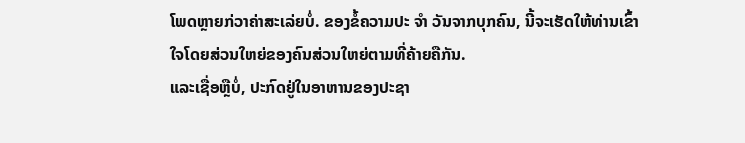ໂພດຫຼາຍກ່ວາຄ່າສະເລ່ຍບໍ່. ຂອງຂໍ້ຄວາມປະ ຈຳ ວັນຈາກບຸກຄົນ, ນີ້ຈະເຮັດໃຫ້ທ່ານເຂົ້າໃຈໂດຍສ່ວນໃຫຍ່ຂອງຄົນສ່ວນໃຫຍ່ຕາມທີ່ຄ້າຍຄືກັນ.
ແລະເຊື່ອຫຼືບໍ່, ປະກົດຢູ່ໃນອາຫານຂອງປະຊາ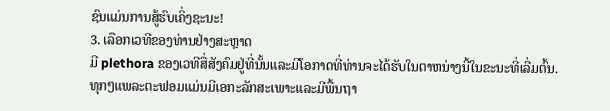ຊົນແມ່ນການສູ້ຮົບເຄິ່ງຊະນະ!
3. ເລືອກເວທີຂອງທ່ານຢ່າງສະຫຼາດ
ມີ plethora ຂອງເວທີສື່ສັງຄົມຢູ່ທີ່ນັ້ນແລະມີໂອກາດທີ່ທ່ານຈະໄດ້ຮັບໃນຕາຫນ່າງນີ້ໃນຂະນະທີ່ເລີ່ມຕົ້ນ.
ທຸກໆແພລະຕະຟອມແມ່ນມີເອກະລັກສະເພາະແລະມີພື້ນຖາ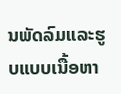ນພັດລົມແລະຮູບແບບເນື້ອຫາ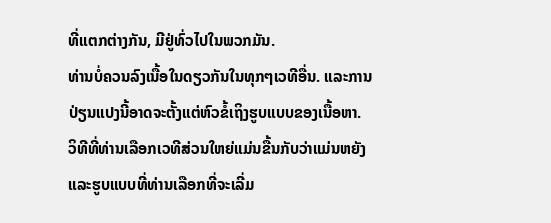ທີ່ແຕກຕ່າງກັນ, ມີຢູ່ທົ່ວໄປໃນພວກມັນ.
ທ່ານບໍ່ຄວນລົງເນື້ອໃນດຽວກັນໃນທຸກໆເວທີອື່ນ. ແລະການປ່ຽນແປງນີ້ອາດຈະຕັ້ງແຕ່ຫົວຂໍ້ເຖິງຮູບແບບຂອງເນື້ອຫາ.
ວິທີທີ່ທ່ານເລືອກເວທີສ່ວນໃຫຍ່ແມ່ນຂື້ນກັບວ່າແມ່ນຫຍັງແລະຮູບແບບທີ່ທ່ານເລືອກທີ່ຈະເລີ່ມ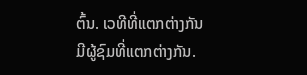ຕົ້ນ. ເວທີທີ່ແຕກຕ່າງກັນມີຜູ້ຊົມທີ່ແຕກຕ່າງກັນ.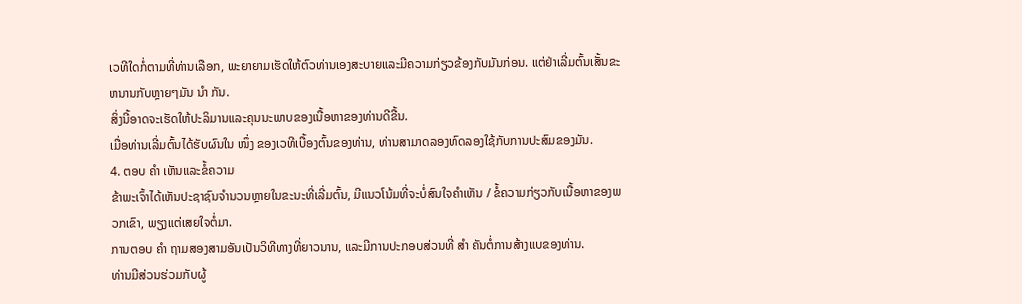ເວທີໃດກໍ່ຕາມທີ່ທ່ານເລືອກ, ພະຍາຍາມເຮັດໃຫ້ຕົວທ່ານເອງສະບາຍແລະມີຄວາມກ່ຽວຂ້ອງກັບມັນກ່ອນ. ແຕ່ຢ່າເລີ່ມຕົ້ນເສັ້ນຂະຫນານກັບຫຼາຍໆມັນ ນຳ ກັນ.
ສິ່ງນີ້ອາດຈະເຮັດໃຫ້ປະລິມານແລະຄຸນນະພາບຂອງເນື້ອຫາຂອງທ່ານດີຂື້ນ.
ເມື່ອທ່ານເລີ່ມຕົ້ນໄດ້ຮັບຜົນໃນ ໜຶ່ງ ຂອງເວທີເບື້ອງຕົ້ນຂອງທ່ານ, ທ່ານສາມາດລອງທົດລອງໃຊ້ກັບການປະສົມຂອງມັນ.
4. ຕອບ ຄຳ ເຫັນແລະຂໍ້ຄວາມ
ຂ້າພະເຈົ້າໄດ້ເຫັນປະຊາຊົນຈໍານວນຫຼາຍໃນຂະນະທີ່ເລີ່ມຕົ້ນ, ມີແນວໂນ້ມທີ່ຈະບໍ່ສົນໃຈຄໍາເຫັນ / ຂໍ້ຄວາມກ່ຽວກັບເນື້ອຫາຂອງພວກເຂົາ, ພຽງແຕ່ເສຍໃຈຕໍ່ມາ.
ການຕອບ ຄຳ ຖາມສອງສາມອັນເປັນວິທີທາງທີ່ຍາວນານ, ແລະມີການປະກອບສ່ວນທີ່ ສຳ ຄັນຕໍ່ການສ້າງແບຂອງທ່ານ.
ທ່ານມີສ່ວນຮ່ວມກັບຜູ້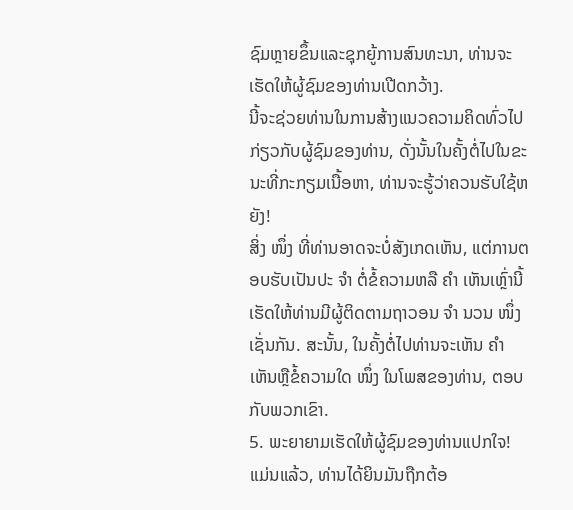ຊົມຫຼາຍຂຶ້ນແລະຊຸກຍູ້ການສົນທະນາ, ທ່ານຈະເຮັດໃຫ້ຜູ້ຊົມຂອງທ່ານເປີດກວ້າງ.
ນີ້ຈະຊ່ວຍທ່ານໃນການສ້າງແນວຄວາມຄິດທົ່ວໄປກ່ຽວກັບຜູ້ຊົມຂອງທ່ານ, ດັ່ງນັ້ນໃນຄັ້ງຕໍ່ໄປໃນຂະນະທີ່ກະກຽມເນື້ອຫາ, ທ່ານຈະຮູ້ວ່າຄວນຮັບໃຊ້ຫຍັງ!
ສິ່ງ ໜຶ່ງ ທີ່ທ່ານອາດຈະບໍ່ສັງເກດເຫັນ, ແຕ່ການຕອບຮັບເປັນປະ ຈຳ ຕໍ່ຂໍ້ຄວາມຫລື ຄຳ ເຫັນເຫຼົ່ານີ້ເຮັດໃຫ້ທ່ານມີຜູ້ຕິດຕາມຖາວອນ ຈຳ ນວນ ໜຶ່ງ ເຊັ່ນກັນ. ສະນັ້ນ, ໃນຄັ້ງຕໍ່ໄປທ່ານຈະເຫັນ ຄຳ ເຫັນຫຼືຂໍ້ຄວາມໃດ ໜຶ່ງ ໃນໂພສຂອງທ່ານ, ຕອບກັບພວກເຂົາ.
5. ພະຍາຍາມເຮັດໃຫ້ຜູ້ຊົມຂອງທ່ານແປກໃຈ!
ແມ່ນແລ້ວ, ທ່ານໄດ້ຍິນມັນຖືກຕ້ອ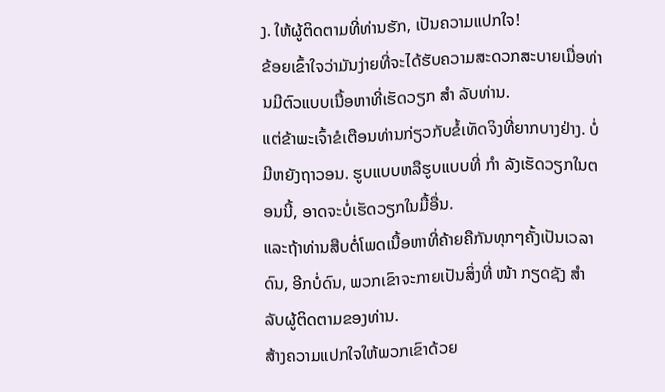ງ. ໃຫ້ຜູ້ຕິດຕາມທີ່ທ່ານຮັກ, ເປັນຄວາມແປກໃຈ!
ຂ້ອຍເຂົ້າໃຈວ່າມັນງ່າຍທີ່ຈະໄດ້ຮັບຄວາມສະດວກສະບາຍເມື່ອທ່ານມີຕົວແບບເນື້ອຫາທີ່ເຮັດວຽກ ສຳ ລັບທ່ານ.
ແຕ່ຂ້າພະເຈົ້າຂໍເຕືອນທ່ານກ່ຽວກັບຂໍ້ເທັດຈິງທີ່ຍາກບາງຢ່າງ. ບໍ່ມີຫຍັງຖາວອນ. ຮູບແບບຫລືຮູບແບບທີ່ ກຳ ລັງເຮັດວຽກໃນຕອນນີ້, ອາດຈະບໍ່ເຮັດວຽກໃນມື້ອື່ນ.
ແລະຖ້າທ່ານສືບຕໍ່ໂພດເນື້ອຫາທີ່ຄ້າຍຄືກັນທຸກໆຄັ້ງເປັນເວລາດົນ, ອີກບໍ່ດົນ, ພວກເຂົາຈະກາຍເປັນສິ່ງທີ່ ໜ້າ ກຽດຊັງ ສຳ ລັບຜູ້ຕິດຕາມຂອງທ່ານ.
ສ້າງຄວາມແປກໃຈໃຫ້ພວກເຂົາດ້ວຍ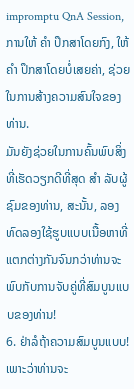impromptu QnA Session, ການໃຫ້ ຄຳ ປຶກສາໂດຍກົງ, ໃຫ້ ຄຳ ປຶກສາໂດຍບໍ່ເສຍຄ່າ, ຊ່ວຍໃນການສ້າງຄວາມສົນໃຈຂອງທ່ານ.
ມັນຍັງຊ່ວຍໃນການຄົ້ນພົບສິ່ງທີ່ເຮັດວຽກດີທີ່ສຸດ ສຳ ລັບຜູ້ຊົມຂອງທ່ານ, ສະນັ້ນ, ລອງທົດລອງໃຊ້ຮູບແບບເນື້ອຫາທີ່ແຕກຕ່າງກັນຈົນກວ່າທ່ານຈະພົບກັບການຈັບຄູ່ທີ່ສົມບູນແບບຂອງທ່ານ!
6. ຢ່າລໍຖ້າຄວາມສົມບູນແບບ!
ເພາະວ່າທ່ານຈະ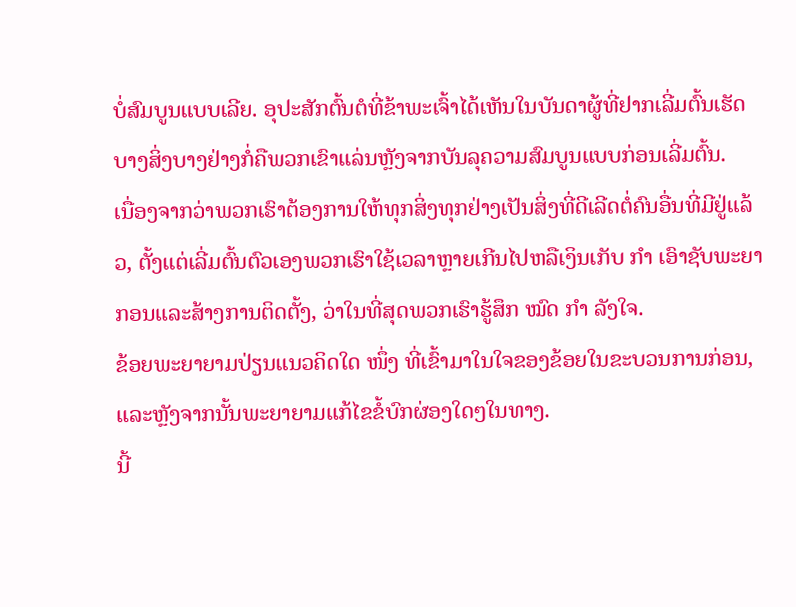ບໍ່ສົມບູນແບບເລີຍ. ອຸປະສັກຕົ້ນຕໍທີ່ຂ້າພະເຈົ້າໄດ້ເຫັນໃນບັນດາຜູ້ທີ່ຢາກເລີ່ມຕົ້ນເຮັດບາງສິ່ງບາງຢ່າງກໍ່ຄືພວກເຂົາແລ່ນຫຼັງຈາກບັນລຸຄວາມສົມບູນແບບກ່ອນເລີ່ມຕົ້ນ.
ເນື່ອງຈາກວ່າພວກເຮົາຕ້ອງການໃຫ້ທຸກສິ່ງທຸກຢ່າງເປັນສິ່ງທີ່ດີເລີດຕໍ່ຄົນອື່ນທີ່ມີຢູ່ແລ້ວ, ຕັ້ງແຕ່ເລີ່ມຕົ້ນຕົວເອງພວກເຮົາໃຊ້ເວລາຫຼາຍເກີນໄປຫລືເງິນເກັບ ກຳ ເອົາຊັບພະຍາກອນແລະສ້າງການຕິດຕັ້ງ, ວ່າໃນທີ່ສຸດພວກເຮົາຮູ້ສຶກ ໝົດ ກຳ ລັງໃຈ.
ຂ້ອຍພະຍາຍາມປ່ຽນແນວຄິດໃດ ໜຶ່ງ ທີ່ເຂົ້າມາໃນໃຈຂອງຂ້ອຍໃນຂະບວນການກ່ອນ, ແລະຫຼັງຈາກນັ້ນພະຍາຍາມແກ້ໄຂຂໍ້ບົກຜ່ອງໃດໆໃນທາງ.
ນີ້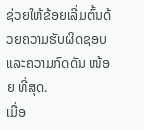ຊ່ວຍໃຫ້ຂ້ອຍເລີ່ມຕົ້ນດ້ວຍຄວາມຮັບຜິດຊອບແລະຄວາມກົດດັນ ໜ້ອຍ ທີ່ສຸດ.
ເມື່ອ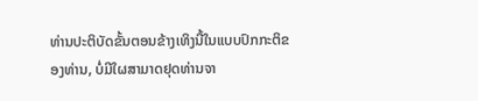ທ່ານປະຕິບັດຂັ້ນຕອນຂ້າງເທິງນີ້ໃນແບບປົກກະຕິຂອງທ່ານ, ບໍ່ມີໃຜສາມາດຢຸດທ່ານຈາ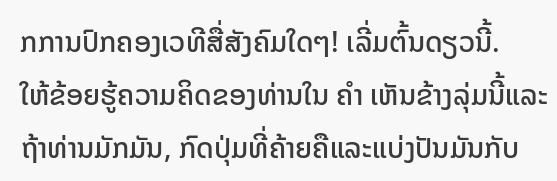ກການປົກຄອງເວທີສື່ສັງຄົມໃດໆ! ເລີ່ມຕົ້ນດຽວນີ້.
ໃຫ້ຂ້ອຍຮູ້ຄວາມຄິດຂອງທ່ານໃນ ຄຳ ເຫັນຂ້າງລຸ່ມນີ້ແລະຖ້າທ່ານມັກມັນ, ກົດປຸ່ມທີ່ຄ້າຍຄືແລະແບ່ງປັນມັນກັບ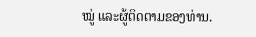ໝູ່ ແລະຜູ້ຕິດຕາມຂອງທ່ານ.